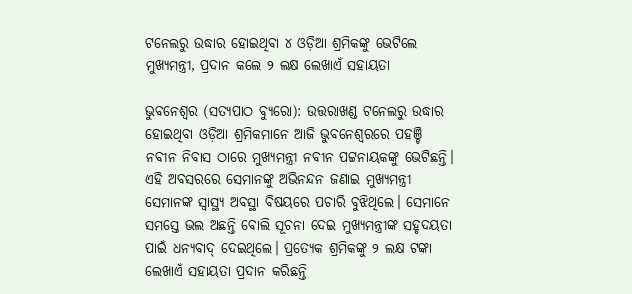ଟନେଲରୁ ଉଦ୍ଧାର ହୋଇଥିବା ୪ ଓଡ଼ିଆ ଶ୍ରମିକଙ୍କୁ ଭେଟିଲେ ମୁଖ୍ୟମନ୍ତ୍ରୀ, ପ୍ରଦାନ କଲେ ୨ ଲକ୍ଷ ଲେଖାଏଁ ସହାୟତା

ଭୁବନେଶ୍ୱର (ସତ୍ୟପାଠ ବ୍ୟୁରୋ): ଉତ୍ତରାଖଣ୍ଡ ଟନେଲରୁ ଉଦ୍ଧାର ହୋଇଥିବା ଓଡ଼ିଆ ଶ୍ରମିକମାନେ ଆଜି ଭୁବନେଶ୍ୱରରେ ପହଞ୍ଚି ନବୀନ ନିବାସ ଠାରେ ମୁଖ୍ୟମନ୍ତ୍ରୀ ନବୀନ ପଟ୍ଟନାୟକଙ୍କୁ ଭେଟିଛନ୍ତି। ଏହି ଅବସରରେ ସେମାନଙ୍କୁ ଅଭିନନ୍ଦନ ଜଣାଇ ମୁଖ୍ୟମନ୍ତ୍ରୀ ସେମାନଙ୍କ ସ୍ବାସ୍ଥ୍ୟ ଅବସ୍ଥା ବିଷୟରେ ପଚାରି ବୁଝିଥିଲେ। ସେମାନେ ସମସ୍ତେ ଭଲ ଅଛନ୍ତି ବୋଲି ସୂଚନା ଦେଇ ମୁଖ୍ୟମନ୍ତ୍ରୀଙ୍କ ସହୃଦୟତା ପାଇଁ ଧନ୍ୟବାଦ୍ ଦେଇଥିଲେ। ପ୍ରତ୍ୟେକ ଶ୍ରମିକଙ୍କୁ ୨ ଲକ୍ଷ ଟଙ୍କା ଲେଖାଏଁ ସହାୟତା ପ୍ରଦାନ କରିଛନ୍ତି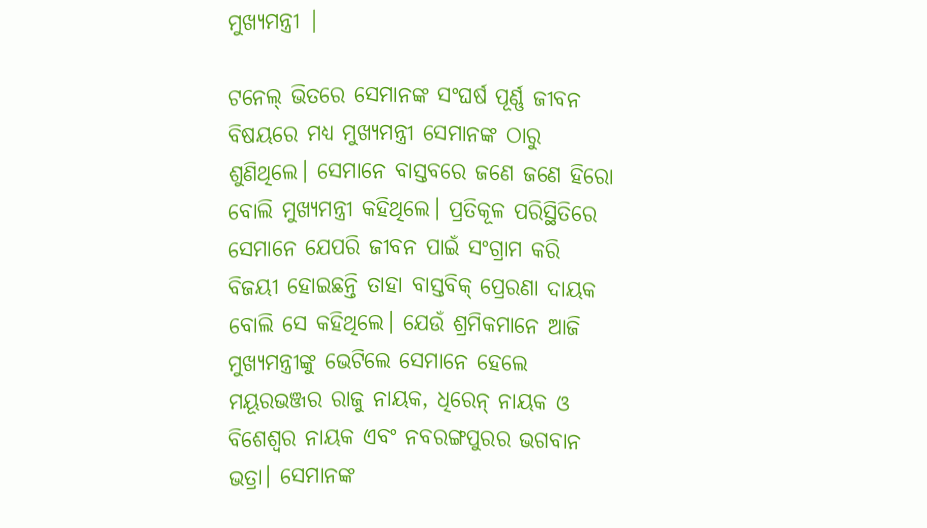ମୁଖ୍ୟମନ୍ତ୍ରୀ |

ଟନେଲ୍ ଭିତରେ ସେମାନଙ୍କ ସଂଘର୍ଷ ପୂର୍ଣ୍ଣ ଜୀବନ ବିଷୟରେ ମଧ୍ୟ ମୁଖ୍ୟମନ୍ତ୍ରୀ ସେମାନଙ୍କ ଠାରୁ ଶୁଣିଥିଲେ। ସେମାନେ ବାସ୍ତବରେ ଜଣେ ଜଣେ ହିରୋ ବୋଲି ମୁଖ୍ୟମନ୍ତ୍ରୀ କହିଥିଲେ। ପ୍ରତିକୂଳ ପରିସ୍ଥିତିରେ ସେମାନେ ଯେପରି ଜୀବନ ପାଇଁ ସଂଗ୍ରାମ କରି ବିଜୟୀ ହୋଇଛନ୍ତି ତାହା ବାସ୍ତବିକ୍ ପ୍ରେରଣା ଦାୟକ ବୋଲି ସେ କହିଥିଲେ। ଯେଉଁ ଶ୍ରମିକମାନେ ଆଜି ମୁଖ୍ୟମନ୍ତ୍ରୀଙ୍କୁ ଭେଟିଲେ ସେମାନେ ହେଲେ ମୟୂରଭଞ୍ଜର ରାଜୁ ନାୟକ, ଧିରେନ୍ ନାୟକ ଓ ବିଶେଶ୍ୱର ନାୟକ ଏବଂ ନବରଙ୍ଗପୁରର ଭଗବାନ ଭତ୍ରା। ସେମାନଙ୍କ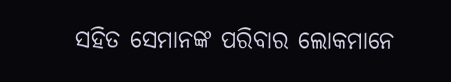ସହିତ ସେମାନଙ୍କ ପରିବାର ଲୋକମାନେ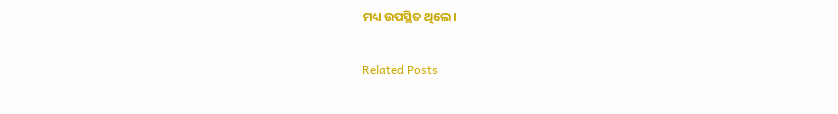ମଧ୍ୟ ଉପସ୍ଥିତ ଥିଲେ।

Related Posts